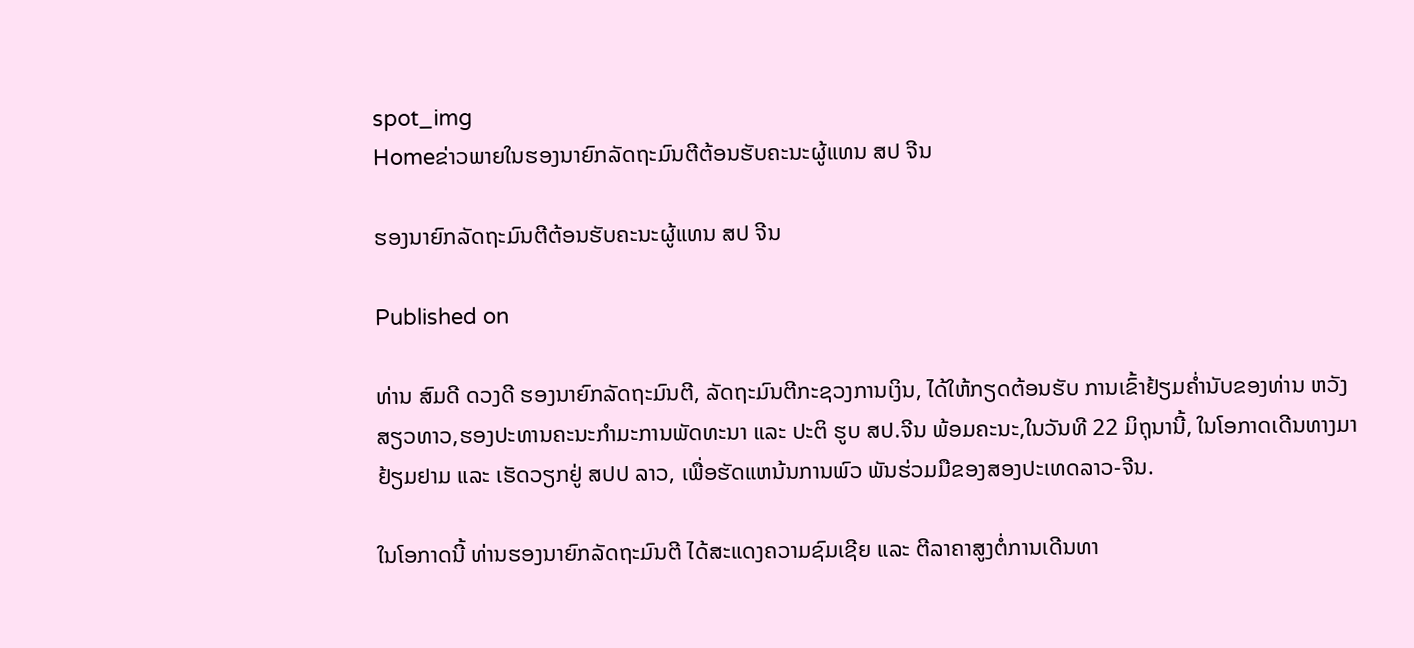spot_img
Homeຂ່າວພາຍໃນຮອງນາຍົກລັດຖະມົນຕີຕ້ອນຮັບຄະນະຜູ້ແທນ ສປ ຈີນ

ຮອງນາຍົກລັດຖະມົນຕີຕ້ອນຮັບຄະນະຜູ້ແທນ ສປ ຈີນ

Published on

ທ່ານ ສົມດີ ດວງດີ ຮອງນາຍົກລັດຖະມົນຕີ, ລັດຖະມົນຕີກະຊວງການເງິນ, ໄດ້ໃຫ້ກຽດຕ້ອນຮັບ ການເຂົ້າຢ້ຽມຄ່ຳນັບຂອງທ່ານ ຫວັງ ສຽວທາວ,ຮອງປະທານຄະນະກຳມະການພັດທະນາ ແລະ ປະຕິ ຮູບ ສປ.ຈີນ ພ້ອມຄະນະ,ໃນວັນທີ 22 ມິຖຸນານີ້, ໃນໂອກາດເດີນທາງມາ ຢ້ຽມຢາມ ແລະ ເຮັດວຽກຢູ່ ສປປ ລາວ, ເພື່ອຮັດແຫນ້ນການພົວ ພັນຮ່ວມມືຂອງສອງປະເທດລາວ-ຈີນ.

ໃນໂອກາດນີ້ ທ່ານຮອງນາຍົກລັດຖະມົນຕີ ໄດ້ສະແດງຄວາມຊົມເຊີຍ ແລະ ຕີລາຄາສູງຕໍ່ການເດີນທາ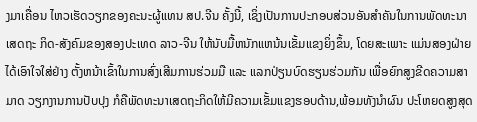ງມາເຄື່ອນ ໄຫວເຮັດວຽກຂອງຄະນະຜູ້ແທນ ສປ.ຈີນ ຄັ້ງນີ້, ເຊິ່ງເປັນການປະກອບສ່ວນອັນສໍາຄັນໃນການພັດທະນາເສດຖະ ກິດ-ສັງຄົມຂອງສອງປະເທດ ລາວ-ຈີນ ໃຫ້ນັບມື້ຫນັກແຫນ້ນເຂັ້ມແຂງຍິ່ງຂຶ້ນ, ໂດຍສະເພາະ ແມ່ນສອງຝ່າຍໄດ້ເອົາໃຈໃສ່ຢ່າງ ຕັ້ງຫນ້າເຂົ້າໃນການສົ່ງເສີມການຮ່ວມມື ແລະ ແລກປ່ຽນບົດຮຽນຮ່ວມກັນ ເພື່ອຍົກສູງຂີດຄວາມສາມາດ ວຽກງານການປັບປຸງ ກໍຄືພັດທະນາເສດຖະກິດໃຫ້ມີຄວາມເຂັ້ມແຂງຮອບດ້ານ,ພ້ອມທັງນໍາຜົນ ປະໂຫຍດສູງສຸດ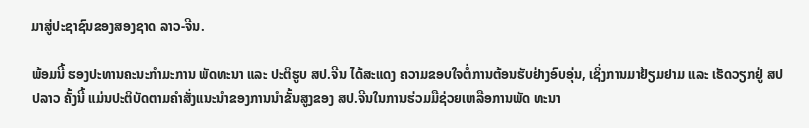ມາສູ່ປະຊາຊົນຂອງສອງຊາດ ລາວ-ຈີນ.

ພ້ອມນີ້ ຮອງປະທານຄະນະກຳມະການ ພັດທະນາ ແລະ ປະຕິຮູບ ສປ.ຈີນ ໄດ້ສະແດງ ຄວາມຂອບໃຈຕໍ່ການຕ້ອນຮັບຢ່າງອົບອຸ່ນ, ເຊິ່ງການມາຢ້ຽມຢາມ ແລະ ເຮັດວຽກຢູ່ ສປປລາວ ຄັ້ງນີ້ ແມ່ນປະຕິບັດຕາມຄຳສັ່ງແນະນຳຂອງການນຳຂັ້ນສູງຂອງ ສປ.ຈີນໃນການຮ່ວມມືຊ່ວຍເຫລືອການພັດ ທະນາ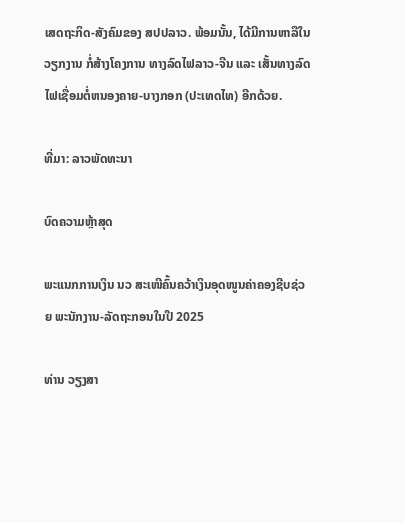ເສດຖະກິດ-ສັງຄົມຂອງ ສປປລາວ. ພ້ອມນັ້ນ, ໄດ້ມີການຫາລືໃນວຽກງານ ກໍ່ສ້າງໂຄງການ ທາງລົດໄຟລາວ-ຈີນ ແລະ ເສັ້ນທາງລົດໄຟເຊື່ອມຕໍ່ຫນອງຄາຍ-ບາງກອກ (ປະເທດໄທ) ອີກດ້ວຍ.

ທີ່ມາ: ລາວພັດທະນາ

ບົດຄວາມຫຼ້າສຸດ

ພະແນກການເງິນ ນວ ສະເໜີຄົ້ນຄວ້າເງິນອຸດໜູນຄ່າຄອງຊີບຊ່ວຍ ພະນັກງານ-ລັດຖະກອນໃນປີ 2025

ທ່ານ ວຽງສາ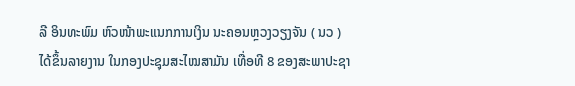ລີ ອິນທະພົມ ຫົວໜ້າພະແນກການເງິນ ນະຄອນຫຼວງວຽງຈັນ ( ນວ ) ໄດ້ຂຶ້ນລາຍງານ ໃນກອງປະຊຸມສະໄໝສາມັນ ເທື່ອທີ 8 ຂອງສະພາປະຊາ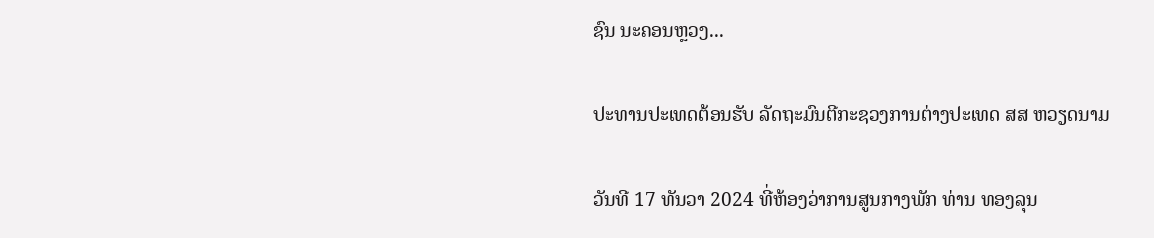ຊົນ ນະຄອນຫຼວງ...

ປະທານປະເທດຕ້ອນຮັບ ລັດຖະມົນຕີກະຊວງການຕ່າງປະເທດ ສສ ຫວຽດນາມ

ວັນທີ 17 ທັນວາ 2024 ທີ່ຫ້ອງວ່າການສູນກາງພັກ ທ່ານ ທອງລຸນ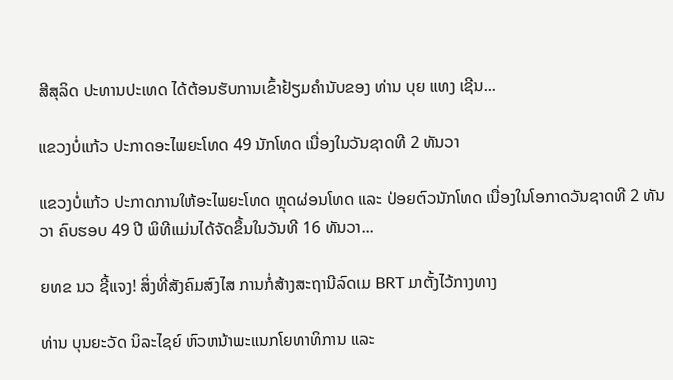ສີສຸລິດ ປະທານປະເທດ ໄດ້ຕ້ອນຮັບການເຂົ້າຢ້ຽມຄຳນັບຂອງ ທ່ານ ບຸຍ ແທງ ເຊີນ...

ແຂວງບໍ່ແກ້ວ ປະກາດອະໄພຍະໂທດ 49 ນັກໂທດ ເນື່ອງໃນວັນຊາດທີ 2 ທັນວາ

ແຂວງບໍ່ແກ້ວ ປະກາດການໃຫ້ອະໄພຍະໂທດ ຫຼຸດຜ່ອນໂທດ ແລະ ປ່ອຍຕົວນັກໂທດ ເນື່ອງໃນໂອກາດວັນຊາດທີ 2 ທັນວາ ຄົບຮອບ 49 ປີ ພິທີແມ່ນໄດ້ຈັດຂຶ້ນໃນວັນທີ 16 ທັນວາ...

ຍທຂ ນວ ຊີ້ແຈງ! ສິ່ງທີ່ສັງຄົມສົງໄສ ການກໍ່ສ້າງສະຖານີລົດເມ BRT ມາຕັ້ງໄວ້ກາງທາງ

ທ່ານ ບຸນຍະວັດ ນິລະໄຊຍ໌ ຫົວຫນ້າພະແນກໂຍທາທິການ ແລະ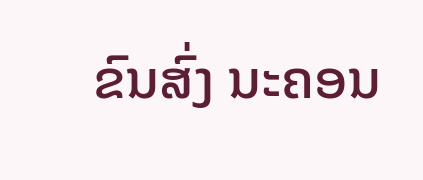ຂົນສົ່ງ ນະຄອນ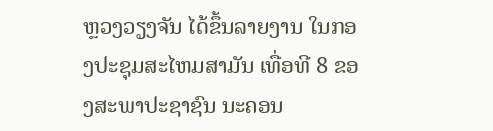ຫຼວງວຽງຈັນ ໄດ້ຂຶ້ນລາຍງານ ໃນກອງປະຊຸມສະໄຫມສາມັນ ເທື່ອທີ 8 ຂອງສະພາປະຊາຊົນ ນະຄອນ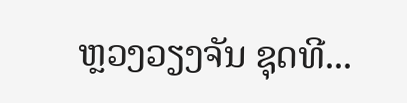ຫຼວງວຽງຈັນ ຊຸດທີ...